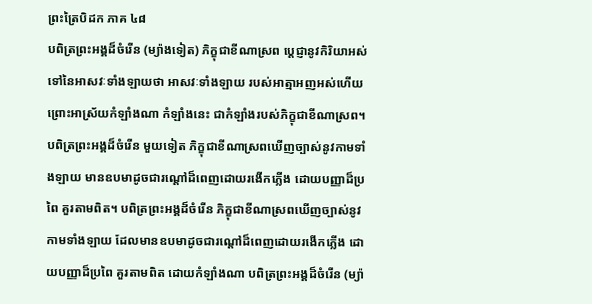ព្រះត្រៃបិដក ភាគ ៤៨
បពិត្រព្រះអង្គដ៏ចំរើន (ម្យ៉ាងទៀត) ភិក្ខុជាខីណាស្រព ប្តេជ្ញានូវកិរិយាអស់ទៅនៃអាសវៈទាំងឡាយថា អាសវៈទាំងឡាយ របស់អាត្មាអញអស់ហើយ ព្រោះអាស្រ័យកំឡាំងណា កំឡាំងនេះ ជាកំឡាំងរបស់ភិក្ខុជាខីណាស្រព។ បពិត្រព្រះអង្គដ៏ចំរើន មួយទៀត ភិក្ខុជាខីណាស្រពឃើញច្បាស់នូវកាមទាំងឡាយ មានឧបមាដូចជារណ្តៅដ៏ពេញដោយរងើកភ្លើង ដោយបញ្ញាដ៏ប្រពៃ គួរតាមពិត។ បពិត្រព្រះអង្គដ៏ចំរើន ភិក្ខុជាខីណាស្រពឃើញច្បាស់នូវកាមទាំងឡាយ ដែលមានឧបមាដូចជារណ្តៅដ៏ពេញដោយរងើកភ្លើង ដោយបញ្ញាដ៏ប្រពៃ គួរតាមពិត ដោយកំឡាំងណា បពិត្រព្រះអង្គដ៏ចំរើន (ម្យ៉ា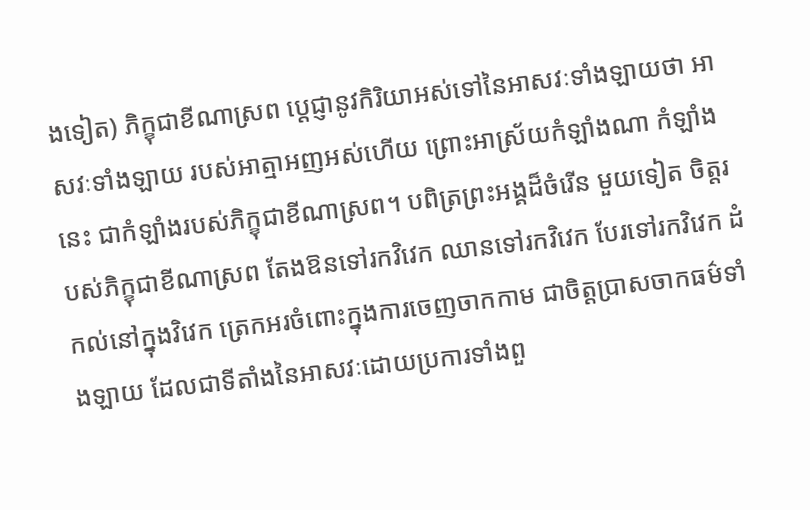ងទៀត) ភិក្ខុជាខីណាស្រព ប្តេជ្ញានូវកិរិយាអស់ទៅនៃអាសវៈទាំងឡាយថា អាសវៈទាំងឡាយ របស់អាត្មាអញអស់ហើយ ព្រោះអាស្រ័យកំឡាំងណា កំឡាំងនេះ ជាកំឡាំងរបស់ភិក្ខុជាខីណាស្រព។ បពិត្រព្រះអង្គដ៏ចំរើន មួយទៀត ចិត្តរបស់ភិក្ខុជាខីណាស្រព តែងឱនទៅរកវិវេក ឈានទៅរកវិវេក បែរទៅរកវិវេក ដំកល់នៅក្នុងវិវេក ត្រេកអរចំពោះក្នុងការចេញចាកកាម ជាចិត្តប្រាសចាកធម៌ទាំងឡាយ ដែលជាទីតាំងនៃអាសវៈដោយប្រការទាំងពួ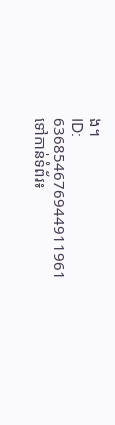ង។
ID: 636854676944911961
ទៅកាន់ទំព័រ៖